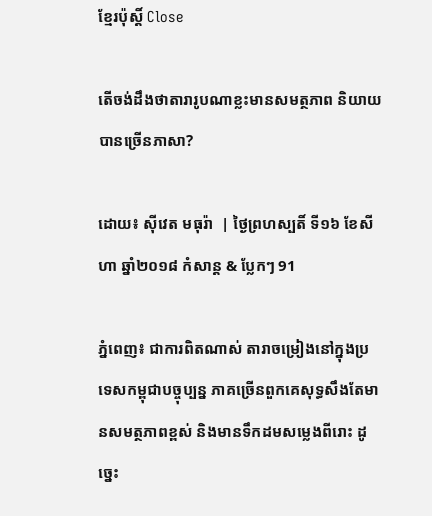ខ្មែរប៉ុស្ដិ៍ Close

តើចង់ដឹងថាតារារូបណាខ្លះមានសមត្ថភាព និយាយបានច្រើនភាសា?

ដោយ៖ ស៊ីវេត មធុរ៉ា  | ថ្ងៃព្រហស្បតិ៍ ទី១៦ ខែសីហា ឆ្នាំ២០១៨ កំសាន្ដ & ប្លែកៗ 91

ភ្នំពេញ៖ ជាការពិតណាស់ តារាចម្រៀងនៅក្នុងប្រទេសកម្ពុជាបច្ចុប្បន្ន ភាគច្រើនពួកគេសុទ្ធសឹងតែមានសមត្ថភាពខ្ពស់ និងមានទឹកដមសម្លេងពីរោះ ដូច្នេះ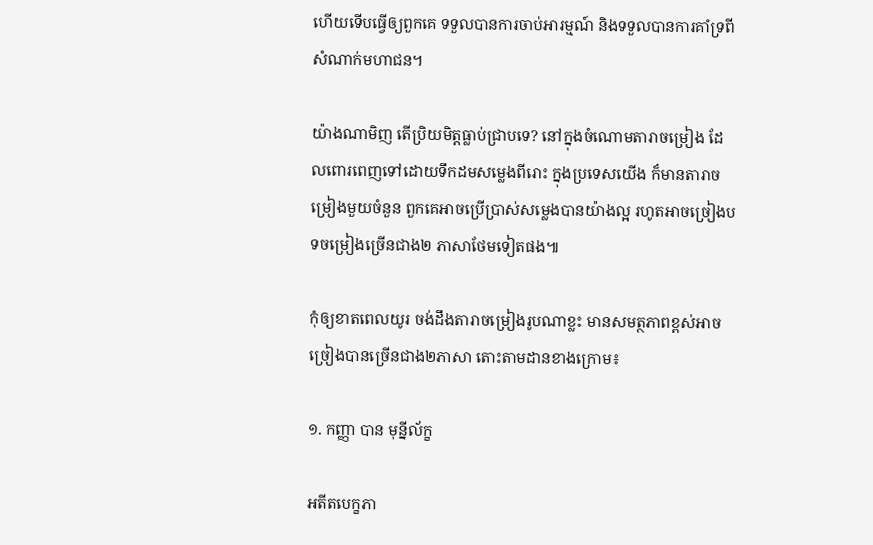ហើយទើបធ្វើឲ្យពួកគេ ទទួលបានការចាប់អារម្មណ៍ និងទទួលបានការគាំទ្រពីសំណាក់មហាជន។

យ៉ាងណាមិញ តើប្រិយមិត្តធ្លាប់ជ្រាបទេ? នៅក្នុងចំណោមតារាចម្រៀង ដែលពោរពេញទៅដោយទឹកដមសម្លេងពីរោះ ក្នុងប្រទេសយើង ក៏មានតារាចម្រៀងមួយចំនួន ពួកគេអាចប្រើប្រាស់សម្លេងបានយ៉ាងល្អ រហូតអាចច្រៀងបទចម្រៀងច្រើនជាង២ ភាសាថែមទៀតផង៕

កុំឲ្យខាតពេលយូរ ចង់ដឹងតារាចម្រៀងរូបណាខ្លះ មានសមត្ថភាពខ្ពស់អាចច្រៀងបានច្រើនជាង២ភាសា តោះតាមដានខាងក្រោម៖

១. កញ្ញា បាន មុន្នីល័ក្ខ

អតីតបេក្ខភា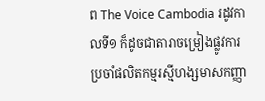ព The Voice Cambodia រដូវកាលទី១ ក៏ដូចជាតារាចម្រៀងផ្លូវការ ប្រចាំផលិតកម្មរស្មីហង្សមាសកញ្ញា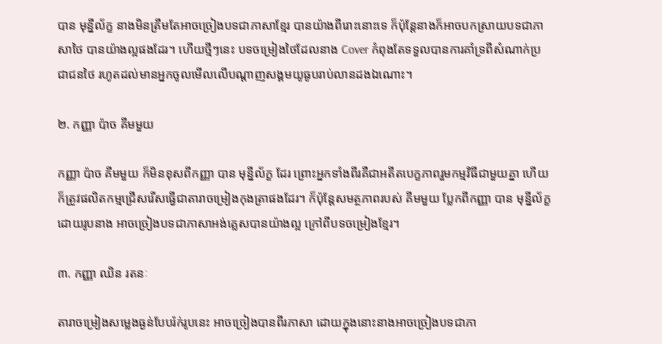បាន មុន្នីល័ក្ខ នាងមិនត្រឹមតែអាចច្រៀងបទជាភាសាខ្មែរ បានយ៉ាងពីរោះនោះទេ ក៏ប៉ុន្តែនាងក៏អាចបកស្រាយបទជាភាសាថៃ បានយ៉ាងល្អផងដែរ។ ហើយថ្មីៗនេះ បទចម្រៀងថៃដែលនាង Cover កំពុងតែទទួលបានការគាំទ្រពីសំណាក់ប្រជាជនថៃ រហូតដល់មានអ្នកចូលមើលលើបណ្តាញសង្គមយូធូបរាប់លានដងឯណោះ។

២. កញ្ញា ប៉ាច គីមមួយ

កញ្ញា ប៉ាច គីមមួយ ក៏មិនខុសពីកញ្ញា បាន មុន្នីល័ក្ខ ដែរ ព្រោះអ្នកទាំងពីរគឺជាអតីតបេក្ខភាពរួមកម្មវិធីជាមួយគ្នា ហើយក៏ត្រូវផលិតកម្មជ្រើសរើសធ្វើជាតារាចម្រៀងកុងត្រាផងដែរ។ ក៏ប៉ុន្តែសមត្ថភាពរបស់ គីមមួយ ប្លែកពីកញ្ញា បាន មុន្នីល័ក្ខ ដោយរូបនាង អាចច្រៀងបទជាភាសាអង់គ្លេសបានយ៉ាងល្អ ក្រៅពីបទចម្រៀងខ្មែរ។

៣. កញ្ញា ឈិន រតនៈ

តារាចម្រៀងសម្លេងធ្ងន់បែបរ៉ក់រូបនេះ អាចច្រៀងបានពីរភាសា ដោយក្នុងនោះនាងអាចច្រៀងបទជាភា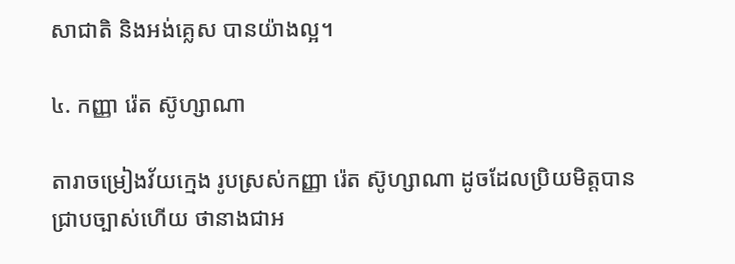សាជាតិ និងអង់គ្លេស បានយ៉ាងល្អ។

៤. កញ្ញា រ៉េត ស៊ូហ្សាណា

តារាចម្រៀងវ័យក្មេង រូបស្រស់កញ្ញា រ៉េត ស៊ូហ្សាណា ដូចដែលប្រិយមិត្តបានជ្រាបច្បាស់ហើយ ថានាងជាអ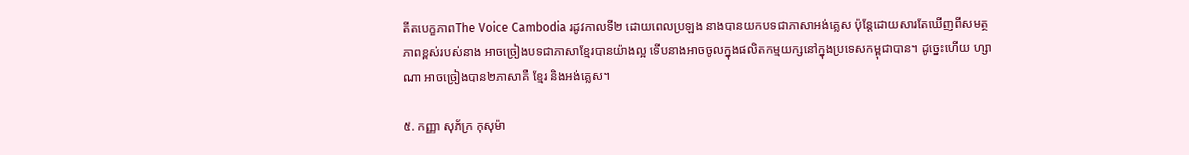តីតបេក្ខភាពThe Voice Cambodia រដូវកាលទី២ ដោយពេលប្រឡង នាងបានយកបទជាភាសាអង់គ្លេស ប៉ុន្តែដោយសារតែឃើញពីសមត្ថភាពខ្ពស់របស់នាង អាចច្រៀងបទជាភាសាខ្មែរបានយ៉ាងល្អ ទើបនាងអាចចូលក្នុងផលិតកម្មយក្សនៅក្នុងប្រទេសកម្ពុជាបាន។ ដូច្នេះហើយ ហ្សាណា អាចច្រៀងបាន២ភាសាគឺ ខ្មែរ និងអង់គ្លេស។

៥. កញ្ញា សុភ័ក្រ កុសុម៉ា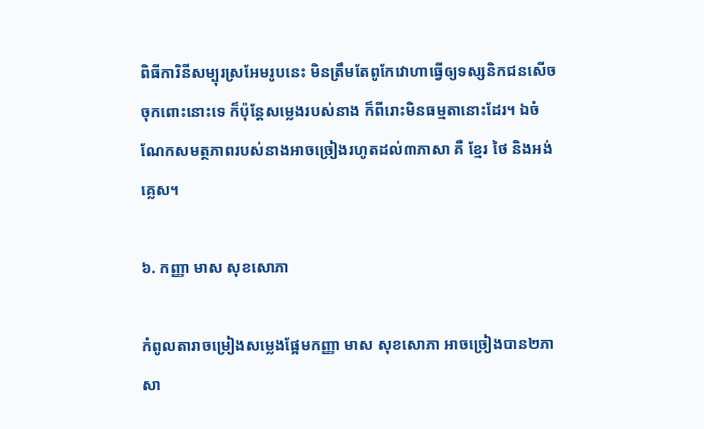ពិធីការិនីសម្បុរស្រអែមរូបនេះ មិនត្រឹមតែពូកែវោហាធ្វើឲ្យទស្សនិកជនសើចចុកពោះនោះទេ ក៏ប៉ុន្តែសម្លេងរបស់នាង ក៏ពីរោះមិនធម្មតានោះដែរ។ ឯចំណែកសមត្ថភាពរបស់នាងអាចច្រៀងរហូតដល់៣ភាសា គឺ ខ្មែរ ថៃ និងអង់គ្លេស។

៦. កញ្ញា មាស សុខសោភា

កំពូលតារាចម្រៀងសម្លេងផ្អែមកញ្ញា មាស សុខសោភា អាចច្រៀងបាន២ភាសា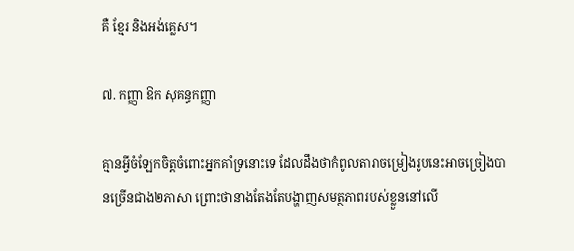គឺ ខ្មែរ និងអង់គ្លេស។

៧. កញ្ញា ឱក សុគន្ធកញ្ញា

គ្មានអ្វីចំឡែកចិត្តចំពោះអ្នកគាំទ្រនោះទេ ដែលដឹងថាកំពូលតារាចម្រៀងរូបនេះអាចច្រៀងបានច្រើនជាង២ភាសា ព្រោះថានាងតែងតែបង្ហាញសមត្ថភាពរបស់ខ្លួននៅលើ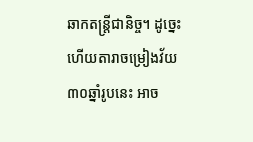ឆាកតន្ត្រីជានិច្ច។ ដូច្នេះហើយតារាចម្រៀងវ័យ៣០ឆ្នាំរូបនេះ អាច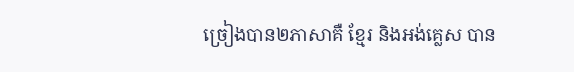ច្រៀងបាន២ភាសាគឺ ខ្មែរ និងអង់គ្លេស បាន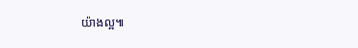យ៉ាងល្អ៕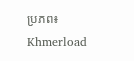ប្រភព៖ Khmerload